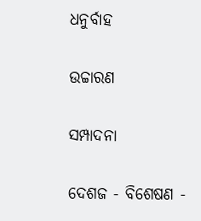ଧନୁର୍ବାହ

ଉଚ୍ଚାରଣ

ସମ୍ପାଦନା

ଦେଶଜ - ବିଶେଷଣ -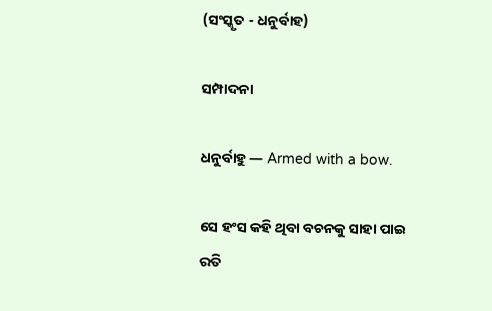(ସଂସ୍କୃତ - ଧନୁର୍ବାହ)

ସମ୍ପାଦନା

ଧନୁର୍ବାହୁ — Armed with a bow.

ସେ ହଂସ କହି ଥିବା ବଚନକୁ ସାହା ପାଇ ରତି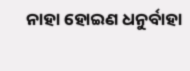ନାହା ହୋଇଣ ଧନୁର୍ବାହା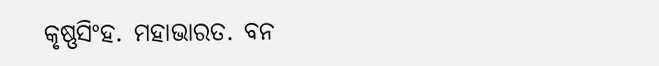କୃଷ୍ଣସିଂହ. ମହାଭାରତ. ବନ